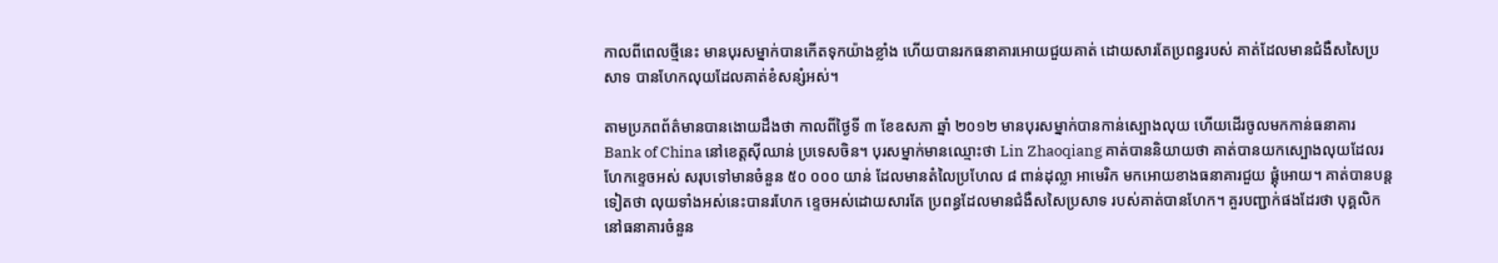កាលពីពេលថ្មីនេះ មានបុរសម្នាក់បានកើតទុកយ៉ាងខ្លាំង ហើយបានរកធនាគារអោយជួយគាត់ ដោយសារតែប្រពន្ធរបស់ គាត់ដែលមានជំងឺសសៃប្រសាទ បានហែកលុយដែលគាត់ខំសន្សំអស់។

តាមប្រភពព័ត៌មានបានងោយដឹងថា កាលពីថ្ងៃទី ៣ ខែឧសភា ឆ្នាំ ២០១២ មានបុរសម្នាក់បានកាន់ស្បោងលុយ ហើយដើរចូលមកកាន់ធនាគារ Bank of China នៅខេត្តស៊ីឈាន់ ប្រទេសចិន។ បុរសម្នាក់មានឈ្មោះថា Lin Zhaoqiang គាត់បាននិយាយថា គាត់បានយកស្បោងលុយដែលរហែកខ្ទេចអស់ សរុបទៅមានចំនួន ៥០ ០០០ យាន់ ដែលមានតំលៃប្រហែល ៨ ពាន់ដុល្លា អាមេរិក មកអោយខាងធនាគារជួយ ផ្គុំអោយ។ គាត់បានបន្តទៀតថា លុយទាំងអស់នេះបានរហែក ខ្ទេចអស់ដោយសារតែ ប្រពន្ធដែលមានជំងឺសសៃប្រសាទ របស់គាត់បានហែក។ គួរបញ្ជាក់ផងដែរថា បុគ្គលិកនៅធនាគារចំនួន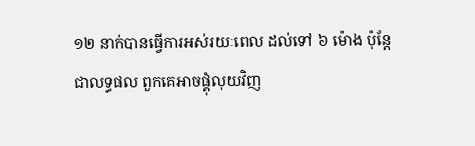១២ នាក់បានធ្វើការអស់រយៈពេល ដល់ទៅ ៦ ម៉ោង ប៉ុន្តែជាលទ្ធផល ពួកគេអាចផ្គុំលុយវិញ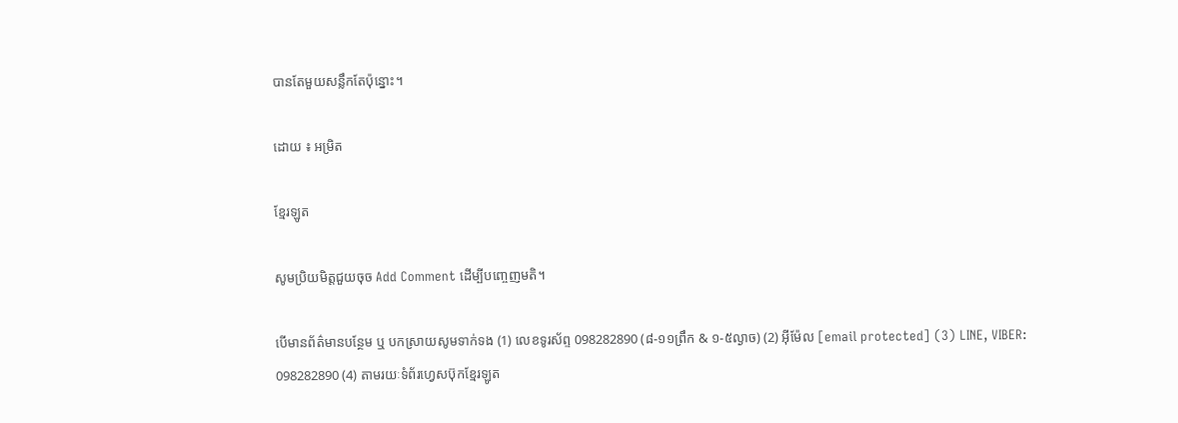បានតែមួយសន្លឹកតែប៉ុន្នោះ។

ដោយ ៖ អម្រិត

ខ្មែរឡូត

សូមប្រិយមិត្តជួយចុច Add Comment ដើម្បីបញ្ចេញមតិ។

បើមានព័ត៌មានបន្ថែម ឬ បកស្រាយសូមទាក់ទង (1) លេខទូរស័ព្ទ 098282890 (៨-១១ព្រឹក & ១-៥ល្ងាច) (2) អ៊ីម៉ែល [email protected] (3) LINE, VIBER: 098282890 (4) តាមរយៈទំព័រហ្វេសប៊ុកខ្មែរឡូត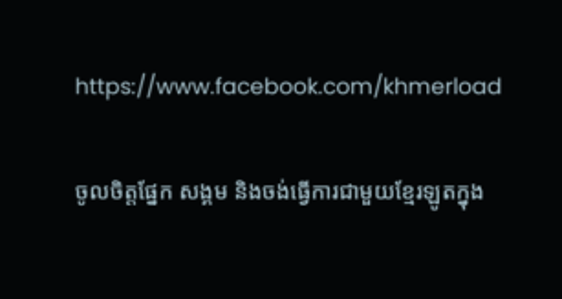https://www.facebook.com/khmerload

ចូលចិត្តផ្នែក សង្គម និងចង់ធ្វើការជាមួយខ្មែរឡូតក្នុង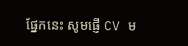ផ្នែកនេះ សូមផ្ញើ CV ម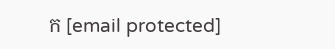ក [email protected]